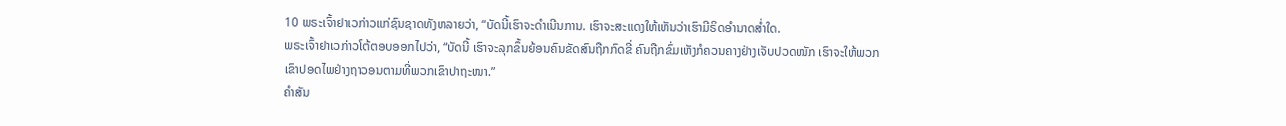10 ພຣະເຈົ້າຢາເວກ່າວແກ່ຊົນຊາດທັງຫລາຍວ່າ, “ບັດນີ້ເຮົາຈະດຳເນີນການ. ເຮົາຈະສະແດງໃຫ້ເຫັນວ່າເຮົາມີຣິດອຳນາດສໍ່າໃດ.
ພຣະເຈົ້າຢາເວກ່າວໂຕ້ຕອບອອກໄປວ່າ, “ບັດນີ້ ເຮົາຈະລຸກຂຶ້ນຍ້ອນຄົນຂັດສົນຖືກກົດຂີ່ ຄົນຖືກຂົ່ມເຫັງກໍຄວນຄາງຢ່າງເຈັບປວດໜັກ ເຮົາຈະໃຫ້ພວກເຂົາປອດໄພຢ່າງຖາວອນຕາມທີ່ພວກເຂົາປາຖະໜາ.”
ຄຳສັນ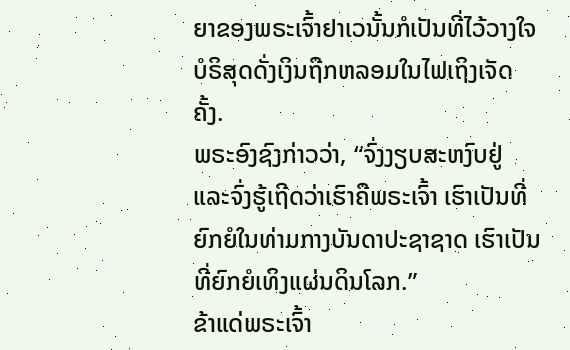ຍາຂອງພຣະເຈົ້າຢາເວນັ້ນກໍເປັນທີ່ໄວ້ວາງໃຈ ບໍຣິສຸດດັ່ງເງິນຖືກຫລອມໃນໄຟເຖິງເຈັດຄັ້ງ.
ພຣະອົງຊົງກ່າວວ່າ, “ຈົ່ງງຽບສະຫງົບຢູ່ ແລະຈົ່ງຮູ້ເຖີດວ່າເຮົາຄືພຣະເຈົ້າ ເຮົາເປັນທີ່ຍົກຍໍໃນທ່າມກາງບັນດາປະຊາຊາດ ເຮົາເປັນທີ່ຍົກຍໍເທິງແຜ່ນດິນໂລກ.”
ຂ້າແດ່ພຣະເຈົ້າ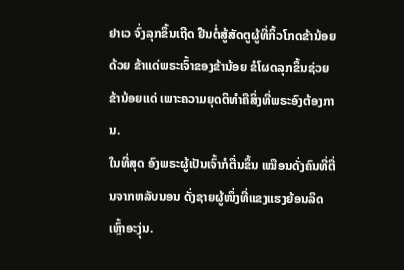ຢາເວ ຈົ່ງລຸກຂຶ້ນເຖີດ ຢືນຕໍ່ສູ້ສັດຕູຜູ້ທີ່ກິ້ວໂກດຂ້ານ້ອຍດ້ວຍ ຂ້າແດ່ພຣະເຈົ້າຂອງຂ້ານ້ອຍ ຂໍໂຜດລຸກຂຶ້ນຊ່ວຍຂ້ານ້ອຍແດ່ ເພາະຄວາມຍຸດຕິທຳຄືສິ່ງທີ່ພຣະອົງຕ້ອງການ.
ໃນທີ່ສຸດ ອົງພຣະຜູ້ເປັນເຈົ້າກໍຕື່ນຂຶ້ນ ເໝືອນດັ່ງຄົນທີ່ຕື່ນຈາກຫລັບນອນ ດັ່ງຊາຍຜູ້ໜຶ່ງທີ່ແຂງແຮງຍ້ອນລິດເຫຼົ້າອະງຸ່ນ.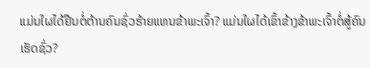ແມ່ນໃຜໄດ້ຢືນຕໍ່ຕ້ານຄົນຊົ່ວຮ້າຍແທນຂ້າພະເຈົ້າ? ແມ່ນໃຜໄດ້ເຂົ້າຂ້າງຂ້າພະເຈົ້າຕໍ່ສູ້ຄົນເຮັດຊົ່ວ?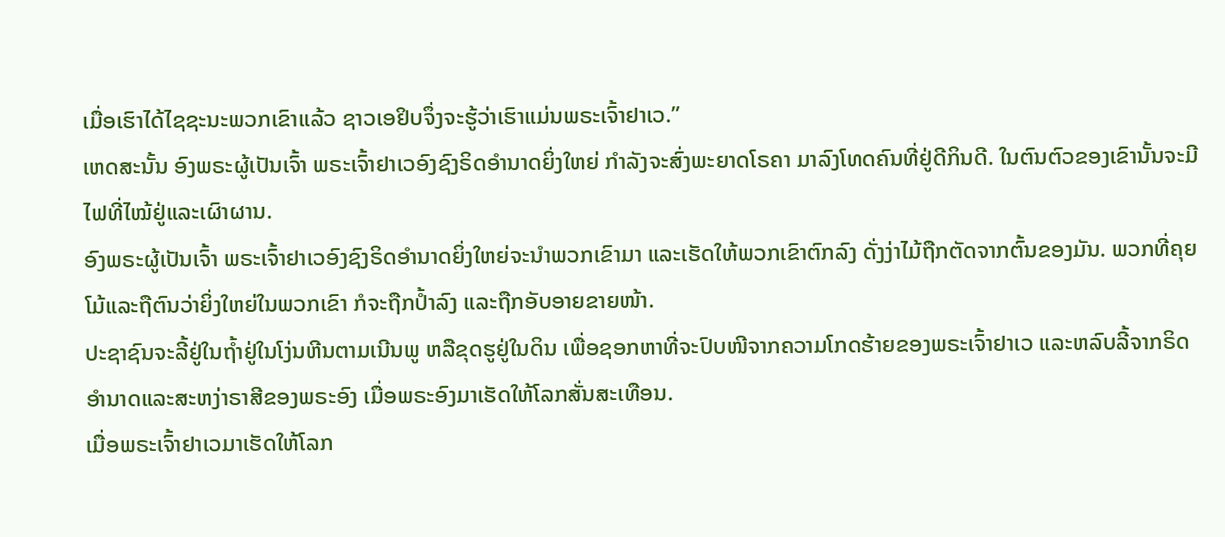ເມື່ອເຮົາໄດ້ໄຊຊະນະພວກເຂົາແລ້ວ ຊາວເອຢິບຈຶ່ງຈະຮູ້ວ່າເຮົາແມ່ນພຣະເຈົ້າຢາເວ.”
ເຫດສະນັ້ນ ອົງພຣະຜູ້ເປັນເຈົ້າ ພຣະເຈົ້າຢາເວອົງຊົງຣິດອຳນາດຍິ່ງໃຫຍ່ ກຳລັງຈະສົ່ງພະຍາດໂຣຄາ ມາລົງໂທດຄົນທີ່ຢູ່ດີກິນດີ. ໃນຕົນຕົວຂອງເຂົານັ້ນຈະມີໄຟທີ່ໄໝ້ຢູ່ແລະເຜົາຜານ.
ອົງພຣະຜູ້ເປັນເຈົ້າ ພຣະເຈົ້າຢາເວອົງຊົງຣິດອຳນາດຍິ່ງໃຫຍ່ຈະນຳພວກເຂົາມາ ແລະເຮັດໃຫ້ພວກເຂົາຕົກລົງ ດັ່ງງ່າໄມ້ຖືກຕັດຈາກຕົ້ນຂອງມັນ. ພວກທີ່ຄຸຍໂມ້ແລະຖືຕົນວ່າຍິ່ງໃຫຍ່ໃນພວກເຂົາ ກໍຈະຖືກປໍ້າລົງ ແລະຖືກອັບອາຍຂາຍໜ້າ.
ປະຊາຊົນຈະລີ້ຢູ່ໃນຖໍ້າຢູ່ໃນໂງ່ນຫີນຕາມເນີນພູ ຫລືຂຸດຮູຢູ່ໃນດິນ ເພື່ອຊອກຫາທີ່ຈະປົບໜີຈາກຄວາມໂກດຮ້າຍຂອງພຣະເຈົ້າຢາເວ ແລະຫລົບລີ້ຈາກຣິດອຳນາດແລະສະຫງ່າຣາສີຂອງພຣະອົງ ເມື່ອພຣະອົງມາເຮັດໃຫ້ໂລກສັ່ນສະເທືອນ.
ເມື່ອພຣະເຈົ້າຢາເວມາເຮັດໃຫ້ໂລກ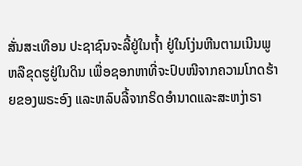ສັ່ນສະເທືອນ ປະຊາຊົນຈະລີ້ຢູ່ໃນຖໍ້າ ຢູ່ໃນໂງ່ນຫີນຕາມເນີນພູ ຫລືຂຸດຮູຢູ່ໃນດິນ ເພື່ອຊອກຫາທີ່ຈະປົບໜີຈາກຄວາມໂກດຮ້າຍຂອງພຣະອົງ ແລະຫລົບລີ້ຈາກຣິດອຳນາດແລະສະຫງ່າຣາ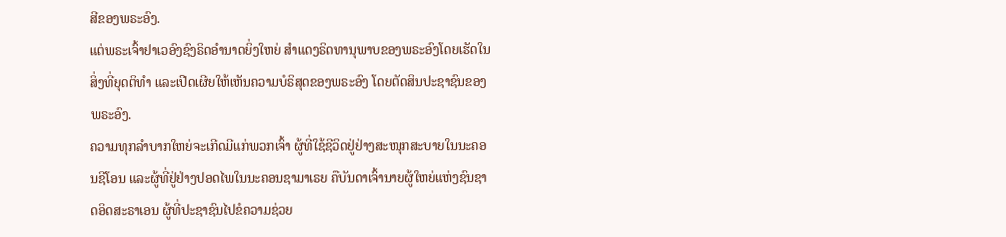ສີຂອງພຣະອົງ.
ແຕ່ພຣະເຈົ້າຢາເວອົງຊົງຣິດອຳນາດຍິ່ງໃຫຍ່ ສຳແດງຣິດທານຸພາບຂອງພຣະອົງໂດຍເຮັດໃນສິ່ງທີ່ຍຸດຕິທຳ ແລະເປີດເຜີຍໃຫ້ເຫັນຄວາມບໍຣິສຸດຂອງພຣະອົງ ໂດຍຕັດສິນປະຊາຊົນຂອງພຣະອົງ.
ຄວາມທຸກລຳບາກໃຫຍ່ຈະເກີດມີແກ່ພວກເຈົ້າ ຜູ້ທີ່ໃຊ້ຊີວິດຢູ່ຢ່າງສະໜຸກສະບາຍໃນນະຄອນຊີໂອນ ແລະຜູ້ທີ່ຢູ່ຢ່າງປອດໄພໃນນະຄອນຊາມາເຣຍ ຄືບັນດາເຈົ້ານາຍຜູ້ໃຫຍ່ແຫ່ງຊົນຊາດອິດສະຣາເອນ ຜູ້ທີ່ປະຊາຊົນໄປຂໍຄວາມຊ່ວຍ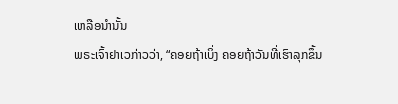ເຫລືອນຳນັ້ນ
ພຣະເຈົ້າຢາເວກ່າວວ່າ, “ຄອຍຖ້າເບິ່ງ ຄອຍຖ້າວັນທີ່ເຮົາລຸກຂຶ້ນ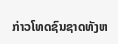ກ່າວໂທດຊົນຊາດທັງຫ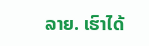ລາຍ. ເຮົາໄດ້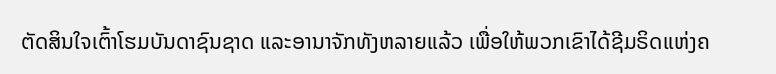ຕັດສິນໃຈເຕົ້າໂຮມບັນດາຊົນຊາດ ແລະອານາຈັກທັງຫລາຍແລ້ວ ເພື່ອໃຫ້ພວກເຂົາໄດ້ຊີມຣິດແຫ່ງຄ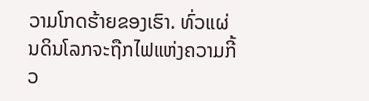ວາມໂກດຮ້າຍຂອງເຮົາ. ທົ່ວແຜ່ນດິນໂລກຈະຖືກໄຟແຫ່ງຄວາມກີ້ວ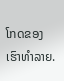ໂກດຂອງເຮົາທຳລາຍ.